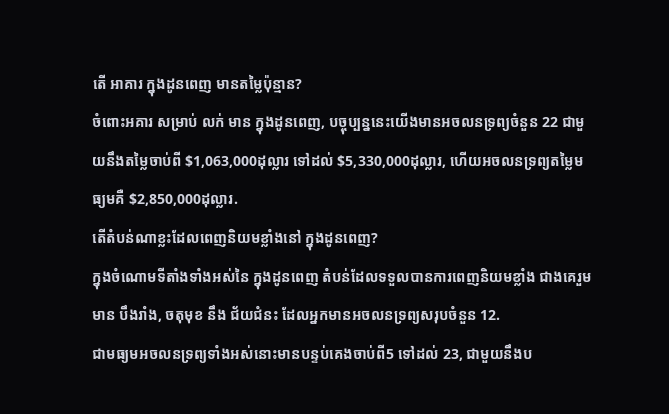តើ អាគារ ក្នុងដូនពេញ មានតម្លៃប៉ុន្មាន?
ចំពោះអគារ សម្រាប់ លក់ មាន ក្នុងដូនពេញ, បច្ចុប្បន្ននេះយើងមានអចលនទ្រព្យចំនួន 22 ជាមួយនឹងតម្លៃចាប់ពី $1,063,000ដុល្លារ ទៅដល់ $5,330,000ដុល្លារ, ហើយអចលនទ្រព្យតម្លៃមធ្យមគឺ $2,850,000ដុល្លារ.
តើតំបន់ណាខ្លះដែលពេញនិយមខ្លាំងនៅ ក្នុងដូនពេញ?
ក្នុងចំណោមទីតាំងទាំងអស់នៃ ក្នុងដូនពេញ តំបន់ដែលទទួលបានការពេញនិយមខ្លាំង ជាងគេរួមមាន បឹងរាំង, ចតុមុខ នឹង ជ័យជំនះ ដែលអ្នកមានអចលនទ្រព្យសរុបចំនួន 12.
ជាមធ្យមអចលនទ្រព្យទាំងអស់នោះមានបន្ទប់គេងចាប់ពី5 ទៅដល់ 23, ជាមួយនឹងប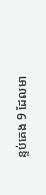ន្ទប់គេង 9 ដែលមា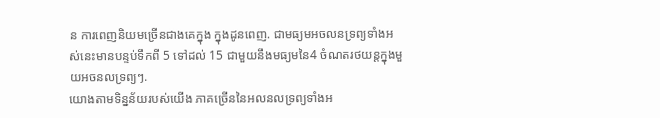ន ការពេញនិយមច្រើនជាងគេក្នុង ក្នុងដូនពេញ. ជាមធ្យមអចលនទ្រព្យទាំងអស់នេះមានបន្ទប់ទឹកពី 5 ទៅដល់ 15 ជាមួយនឹងមធ្យមនៃ4 ចំណតរថយន្តក្នុងមួយអចនលទ្រព្យៗ.
យោងតាមទិន្នន័យរបស់យើង ភាគច្រើននៃអលនលទ្រព្យទាំងអ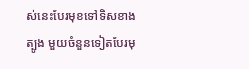ស់នេះបែរមុខទៅទិសខាងត្បូង មួយចំនួនទៀតបែរមុ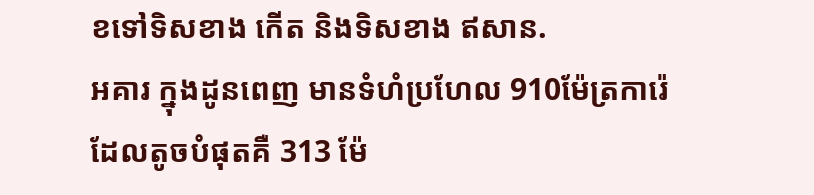ខទៅទិសខាង កើត និងទិសខាង ឥសាន.
អគារ ក្នុងដូនពេញ មានទំហំប្រហែល 910ម៉ែត្រការ៉េ ដែលតូចបំផុតគឺ 313 ម៉ែ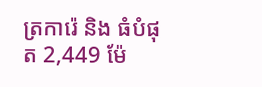ត្រការ៉េ និង ធំបំផុត 2,449 ម៉ែ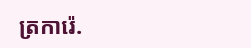ត្រការ៉េ.